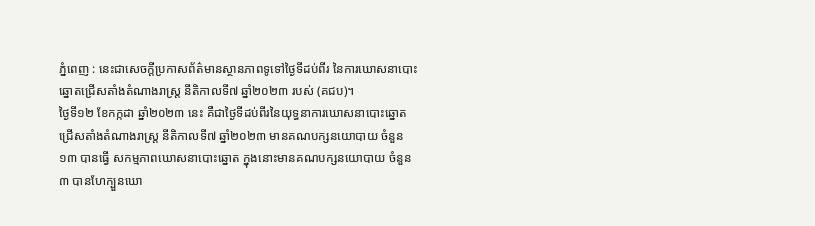ភ្នំពេញ : នេះជាសេចក្តីប្រកាសព័ត៌មានស្ថានភាពទូទៅថ្ងៃទីដប់ពីរ នៃការឃោសនាបោះឆ្នោតជ្រើសតាំងតំណាងរាស្រ្ត នីតិកាលទី៧ ឆ្នាំ២០២៣ របស់ (គជប)។
ថ្ងៃទី១២ ខែកក្កដា ឆ្នាំ២០២៣ នេះ គឺជាថ្ងៃទីដប់ពីរនៃយុទ្ធនាការឃោសនាបោះឆ្នោត ជ្រើសតាំងតំណាងរាស្ត្រ នីតិកាលទី៧ ឆ្នាំ២០២៣ មានគណបក្សនយោបាយ ចំនួន ១៣ បានធ្វើ សកម្មភាពឃោសនាបោះឆ្នោត ក្នុងនោះមានគណបក្សនយោបាយ ចំនួន ៣ បានហែក្បួនឃោ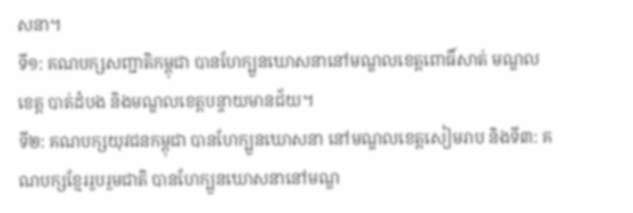សនា។
ទី១: គណបក្សសញ្ជាតិកម្ពុជា បានហែក្បួនឃោសនានៅមណ្ឌលខេត្តពោធិ៍សាត់ មណ្ឌលខេត្ត បាត់ដំបង និងមណ្ឌលខេត្តបន្ទាយមានជ័យ។
ទី២: គណបក្សយុវជនកម្ពុជា បានហែក្បួនឃោសនា នៅមណ្ឌលខេត្តសៀមរាប និងទី៣: គណបក្សខ្មែររួបរួមជាតិ បានហែក្បួនឃោសនានៅមណ្ឌ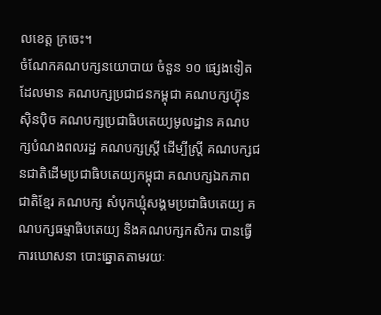លខេត្ត ក្រចេះ។
ចំណែកគណបក្សនយោបាយ ចំនួន ១០ ផ្សេងទៀត ដែលមាន គណបក្សប្រជាជនកម្ពុជា គណបក្សហ៊្វុនស៊ិនប៉ិច គណបក្សប្រជាធិបតេយ្យមូលដ្ឋាន គណបក្សបំណងពលរដ្ឋ គណបក្សស្តី្រ ដើម្បីស្រ្តី គណបក្សជនជាតិដើមប្រជាធិបតេយ្យកម្ពុជា គណបក្សឯកភាពជាតិខ្មែរ គណបក្ស សំបុកឃ្មុំសង្គមប្រជាធិបតេយ្យ គណបក្សធម្មាធិបតេយ្យ និងគណបក្សកសិករ បានធ្វើការឃោសនា បោះឆ្នោតតាមរយៈ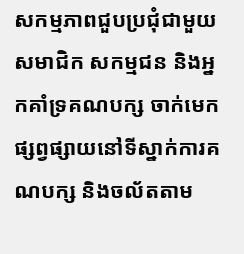សកម្មភាពជួបប្រជុំជាមួយសមាជិក សកម្មជន និងអ្នកគាំទ្រគណបក្ស ចាក់មេក ផ្សព្វផ្សាយនៅទីស្នាក់ការគណបក្ស និងចល័តតាម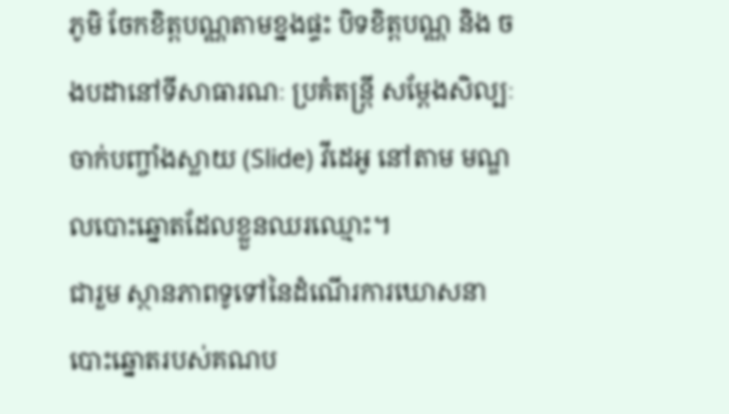ភូមិ ចែកខិត្តបណ្ណតាមខ្នងផ្ទះ បិទខិត្តបណ្ណ និង ចងបដានៅទីសាធារណៈ ប្រគំតន្ត្រី សម្ដែងសិល្បៈ ចាក់បញ្ចាំងស្លាយ (Slide) វីដេអូ នៅតាម មណ្ឌលបោះឆ្នោតដែលខ្លួនឈរឈ្មោះ។
ជារួម ស្ថានភាពទូទៅនៃដំណើរការឃោសនាបោះឆ្នោតរបស់គណប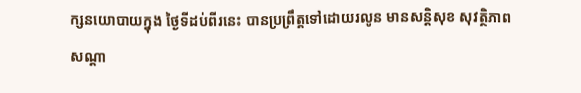ក្សនយោបាយក្នុង ថ្ងៃទីដប់ពីរនេះ បានប្រព្រឹត្តទៅដោយរលូន មានសន្តិសុខ សុវត្ថិភាព សណ្ដា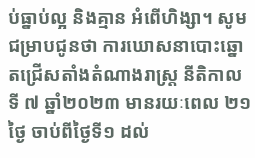ប់ធ្នាប់ល្អ និងគ្មាន អំពើហិង្សា។ សូមជម្រាបជូនថា ការឃោសនាបោះឆ្នោតជ្រើសតាំងតំណាងរាស្ត្រ នីតិកាលទី ៧ ឆ្នាំ២០២៣ មានរយៈពេល ២១ ថ្ងៃ ចាប់ពីថ្ងៃទី១ ដល់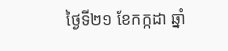ថ្ងៃទី២១ ខែកក្កដា ឆ្នាំ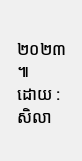២០២៣ ៕
ដោយ : សិលា